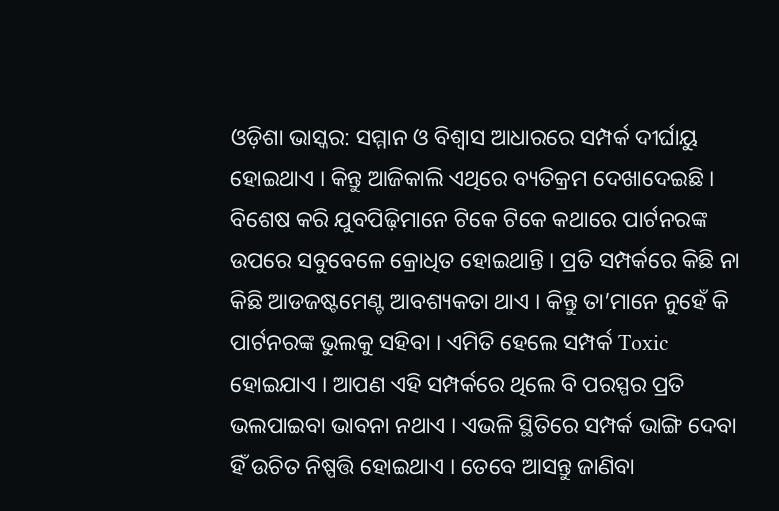ଓଡ଼ିଶା ଭାସ୍କର: ସମ୍ମାନ ଓ ବିଶ୍ୱାସ ଆଧାରରେ ସମ୍ପର୍କ ଦୀର୍ଘାୟୁ ହୋଇଥାଏ । କିନ୍ତୁ ଆଜିକାଲି ଏଥିରେ ବ୍ୟତିକ୍ରମ ଦେଖାଦେଇଛି । ବିଶେଷ କରି ଯୁବପିଢ଼ିମାନେ ଟିକେ ଟିକେ କଥାରେ ପାର୍ଟନରଙ୍କ ଉପରେ ସବୁବେଳେ କ୍ରୋଧିତ ହୋଇଥାନ୍ତି । ପ୍ରତି ସମ୍ପର୍କରେ କିଛି ନା କିଛି ଆଡଜଷ୍ଟମେଣ୍ଟ ଆବଶ୍ୟକତା ଥାଏ । କିନ୍ତୁ ତା’ମାନେ ନୁହେଁ କି ପାର୍ଟନରଙ୍କ ଭୁଲକୁ ସହିବା । ଏମିତି ହେଲେ ସମ୍ପର୍କ Toxic ହୋଇଯାଏ । ଆପଣ ଏହି ସମ୍ପର୍କରେ ଥିଲେ ବି ପରସ୍ପର ପ୍ରତି ଭଲପାଇବା ଭାବନା ନଥାଏ । ଏଭଳି ସ୍ଥିତିରେ ସମ୍ପର୍କ ଭାଙ୍ଗି ଦେବା ହିଁ ଉଚିତ ନିଷ୍ପତ୍ତି ହୋଇଥାଏ । ତେବେ ଆସନ୍ତୁ ଜାଣିବା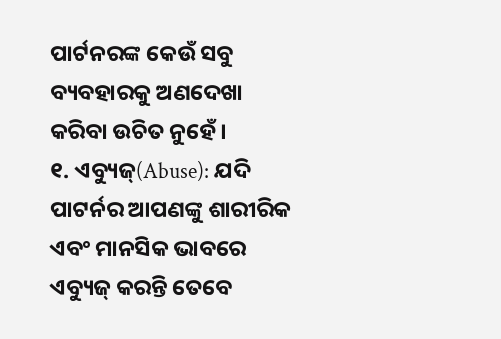ପାର୍ଟନରଙ୍କ କେଉଁ ସବୁ ବ୍ୟବହାରକୁ ଅଣଦେଖା କରିବା ଉଚିତ ନୁହେଁ ।
୧. ଏବ୍ୟୁଜ୍(Abuse): ଯଦି ପାଟର୍ନର ଆପଣଙ୍କୁ ଶାରୀରିକ ଏବଂ ମାନସିକ ଭାବରେ ଏବ୍ୟୁଜ୍ କରନ୍ତି ତେବେ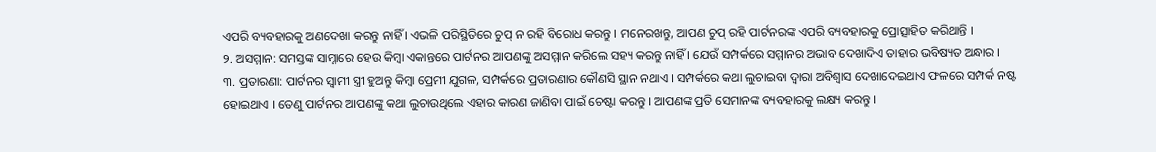ଏପରି ବ୍ୟବହାରକୁ ଅଣଦେଖା କରନ୍ତୁ ନାହିଁ । ଏଭଳି ପରିସ୍ଥିତିରେ ଚୁପ୍ ନ ରହି ବିରୋଧ କରନ୍ତୁ । ମନେରଖନ୍ତୁ, ଆପଣ ଚୁପ୍ ରହି ପାର୍ଟନରଙ୍କ ଏପରି ବ୍ୟବହାରକୁ ପ୍ରୋତ୍ସାହିତ କରିଥାନ୍ତି ।
୨. ଅସମ୍ମାନ: ସମସ୍ତଙ୍କ ସାମ୍ନାରେ ହେଉ କିମ୍ବା ଏକାନ୍ତରେ ପାର୍ଟନର ଆପଣଙ୍କୁ ଅସମ୍ମାନ କରିଲେ ସହ୍ୟ କରନ୍ତୁ ନାହିଁ । ଯେଉଁ ସମ୍ପର୍କରେ ସମ୍ମାନର ଅଭାବ ଦେଖାଦିଏ ତାହାର ଭବିଷ୍ୟତ ଅନ୍ଧାର ।
୩. ପ୍ରତାରଣା: ପାର୍ଟନର ସ୍ୱାମୀ ସ୍ତ୍ରୀ ହୁଅନ୍ତୁ କିମ୍ବା ପ୍ରେମୀ ଯୁଗଳ, ସମ୍ପର୍କରେ ପ୍ରତାରଣାର କୌଣସି ସ୍ଥାନ ନଥାଏ । ସମ୍ପର୍କରେ କଥା ଲୁଚାଇବା ଦ୍ୱାରା ଅବିଶ୍ୱାସ ଦେଖାଦେଇଥାଏ ଫଳରେ ସମ୍ପର୍କ ନଷ୍ଟ ହୋଇଥାଏ । ତେଣୁ ପାର୍ଟନର ଆପଣଙ୍କୁ କଥା ଲୁଚାଉଥିଲେ ଏହାର କାରଣ ଜାଣିବା ପାଇଁ ଚେଷ୍ଟା କରନ୍ତୁ । ଆପଣଙ୍କ ପ୍ରତି ସେମାନଙ୍କ ବ୍ୟବହାରକୁ ଲକ୍ଷ୍ୟ କରନ୍ତୁ ।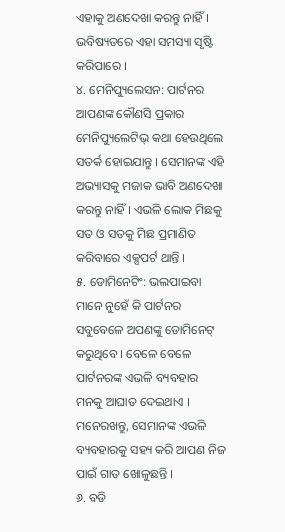ଏହାକୁ ଅଣଦେଖା କରନ୍ତୁ ନାହିଁ । ଭବିଷ୍ୟତରେ ଏହା ସମସ୍ୟା ସୃଷ୍ଟି କରିପାରେ ।
୪. ମେନିପ୍ୟୁଲେସନ: ପାର୍ଟନର ଆପଣଙ୍କ କୌଣସି ପ୍ରକାର ମେନିପ୍ୟୁଲେଟିଭ୍ କଥା ହେଉଥିଲେ ସତର୍କ ହୋଇଯାନ୍ତୁ । ସେମାନଙ୍କ ଏହି ଅଭ୍ୟାସକୁ ମଜାକ ଭାବି ଅଣଦେଖା କରନ୍ତୁ ନାହିଁ । ଏଭଳି ଲୋକ ମିଛକୁ ସତ ଓ ସତକୁ ମିଛ ପ୍ରମାଣିତ କରିବାରେ ଏକ୍ସପର୍ଟ ଥାନ୍ତି ।
୫. ଡୋମିନେଟିଂ: ଭଲପାଇବା ମାନେ ନୁହେଁ କି ପାର୍ଟନର ସବୁବେଳେ ଅପଣଙ୍କୁ ଡୋମିନେଟ୍ କରୁଥିବେ । ବେଳେ ବେଳେ ପାର୍ଟନରଙ୍କ ଏଭଳି ବ୍ୟବହାର ମନକୁ ଆଘାତ ଦେଇଥାଏ । ମନେରଖନ୍ତୁ, ସେମାନଙ୍କ ଏଭଳି ବ୍ୟବହାରକୁ ସହ୍ୟ କରି ଆପଣ ନିଜ ପାଇଁ ଗାତ ଖୋଳୁଛନ୍ତି ।
୬. ବଡି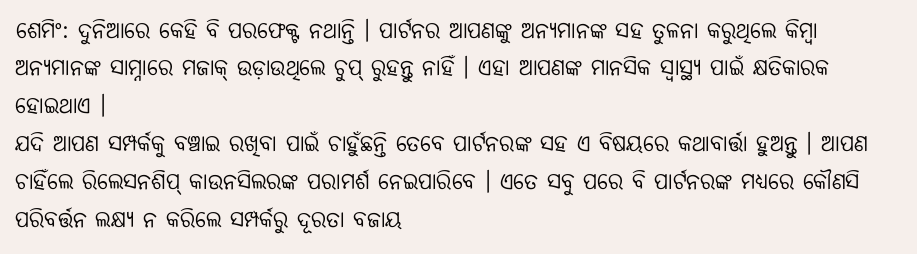ଶେମିଂ: ଦୁନିଆରେ କେହି ବି ପରଫେକ୍ଟ ନଥାନ୍ତି । ପାର୍ଟନର ଆପଣଙ୍କୁ ଅନ୍ୟମାନଙ୍କ ସହ ତୁଳନା କରୁଥିଲେ କିମ୍ବା ଅନ୍ୟମାନଙ୍କ ସାମ୍ନାରେ ମଜାକ୍ ଉଡ଼ାଉଥିଲେ ଚୁପ୍ ରୁହନ୍ତୁ ନାହିଁ । ଏହା ଆପଣଙ୍କ ମାନସିକ ସ୍ୱାସ୍ଥ୍ୟ ପାଇଁ କ୍ଷତିକାରକ ହୋଇଥାଏ ।
ଯଦି ଆପଣ ସମ୍ପର୍କକୁ ବଞ୍ଚାଇ ରଖିବା ପାଇଁ ଚାହୁଁଛନ୍ତି ତେବେ ପାର୍ଟନରଙ୍କ ସହ ଏ ବିଷୟରେ କଥାବାର୍ତ୍ତା ହୁଅନ୍ତୁ । ଆପଣ ଚାହିଁଲେ ରିଲେସନଶିପ୍ କାଉନସିଲରଙ୍କ ପରାମର୍ଶ ନେଇପାରିବେ । ଏତେ ସବୁ ପରେ ବି ପାର୍ଟନରଙ୍କ ମଧ୍ୟରେ କୌଣସି ପରିବର୍ତ୍ତନ ଲକ୍ଷ୍ୟ ନ କରିଲେ ସମ୍ପର୍କରୁ ଦୂରତା ବଜାୟ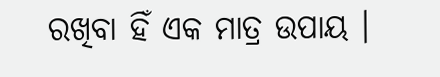ରଖିବା ହିଁ ଏକ ମାତ୍ର ଉପାୟ ।